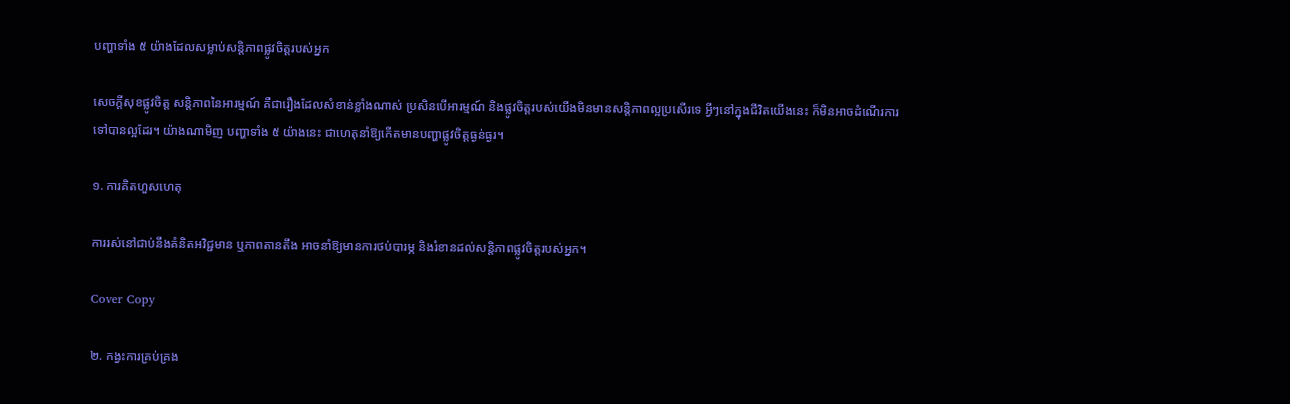បញ្ហាទាំង ៥ យ៉ាងដែលសម្លាប់សន្តិភាពផ្លូវចិត្តរបស់អ្នក

សេចក្ដីសុខផ្លូវចិត្ត សន្តិភាពនៃអារម្មណ៍ គឺជារឿងដែលសំខាន់ខ្លាំងណាស់ ប្រសិនបើអារម្មណ៍ និងផ្លូវចិត្តរបស់យើងមិនមានសន្តិភាពល្អប្រសើរទេ អ្វីៗនៅក្នុងជីវិតយើងនេះ ក៏មិនអាចដំណើរការទៅបានល្អដែរ។ យ៉ាងណាមិញ បញ្ហាទាំង ៥ យ៉ាងនេះ ជាហេតុនាំឱ្យកើតមានបញ្ហាផ្លូវចិត្តធ្ងន់ធ្ងរ។

១. ការគិតហួសហេតុ

ការរស់នៅជាប់នឹងគំនិតអវិជ្ជមាន ឬភាពតានតឹង អាចនាំឱ្យមានការថប់បារម្ភ និងរំខានដល់សន្តិភាពផ្លូវចិត្តរបស់អ្នក។

Cover Copy

២. កង្វះការគ្រប់គ្រង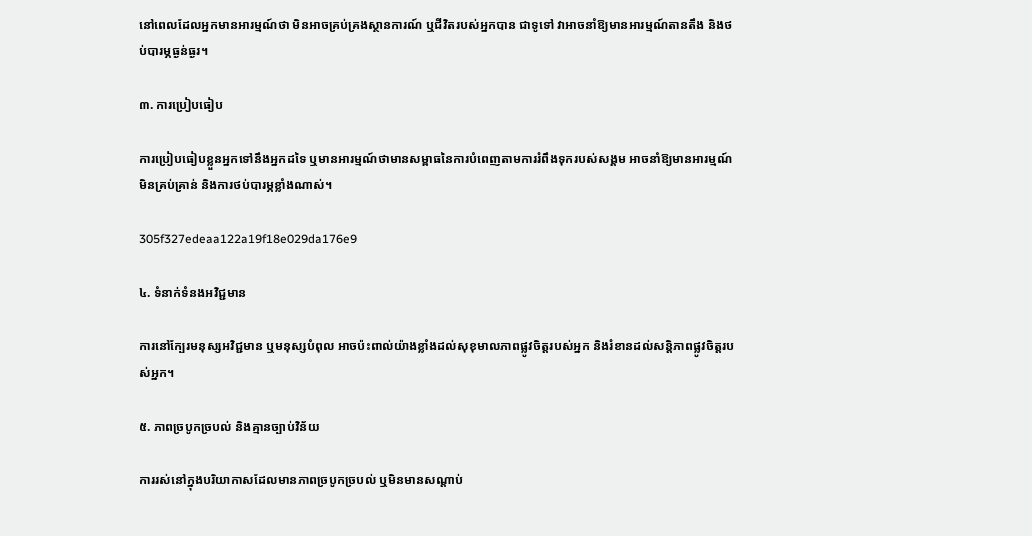នៅពេលដែលអ្នកមានអារម្មណ៍ថា មិនអាចគ្រប់គ្រងស្ថានការណ៍ ឬជីវិតរបស់អ្នកបាន ជាទូទៅ វាអាចនាំឱ្យមានអារម្មណ៍តានតឹង និងថប់បារម្ភធ្ងន់ធ្ងរ។

៣. ការប្រៀបធៀប

ការប្រៀបធៀបខ្លួនអ្នកទៅនឹងអ្នកដទៃ ឬមានអារម្មណ៍ថាមានសម្ពាធនៃការបំពេញតាមការរំពឹងទុករបស់សង្គម អាចនាំឱ្យមានអារម្មណ៍មិនគ្រប់គ្រាន់ និងការថប់បារម្ភខ្លាំងណាស់។

305f327edeaa122a19f18e029da176e9

៤. ទំនាក់ទំនងអវិជ្ជមាន

ការនៅក្បែរមនុស្សអវិជ្ជមាន ឬមនុស្សបំពុល អាចប៉ះពាល់យ៉ាងខ្លាំងដល់សុខុមាលភាពផ្លូវចិត្តរបស់អ្នក និងរំខានដល់សន្តិភាពផ្លូវចិត្តរបស់អ្នក។

៥. ភាពច្របូកច្របល់ និងគ្មានច្បាប់វិន័យ

ការរស់នៅក្នុងបរិយាកាសដែលមានភាពច្របូកច្របល់ ឬមិនមានសណ្តាប់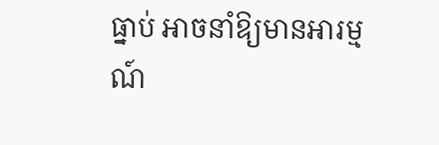ធ្នាប់ អាចនាំឱ្យមានអារម្មណ៍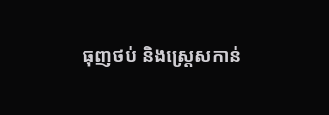ធុញថប់ និងស្ត្រេសកាន់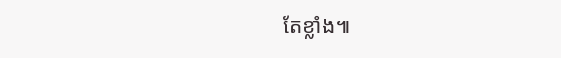តែខ្លាំង៕